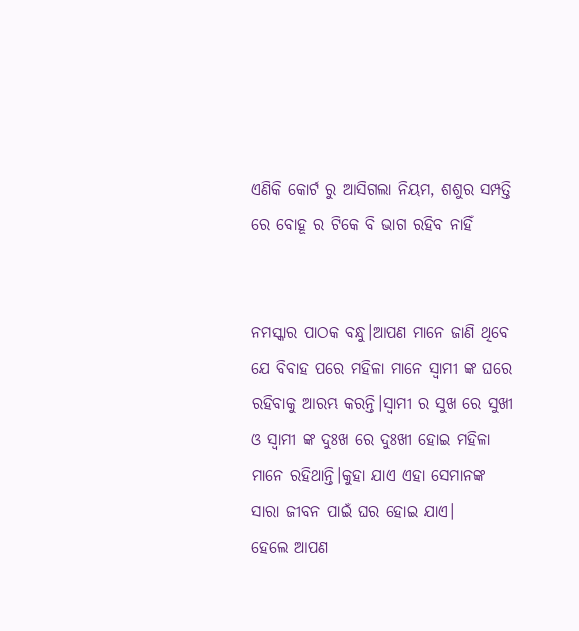ଏଣିକି କୋର୍ଟ ରୁ ଆସିଗଲା ନିୟମ, ଶଶୁର ସମ୍ପତ୍ତି ରେ ବୋହୂ ର ଟିକେ ବି ଭାଗ ରହିବ ନାହିଁ


ନମସ୍କାର ପାଠକ ବନ୍ଧୁ।ଆପଣ ମାନେ ଜାଣି ଥିବେ ଯେ ବିବାହ ପରେ ମହିଳା ମାନେ ସ୍ଵାମୀ ଙ୍କ ଘରେ ରହିବାକୁ ଆରମ୍ଭ କରନ୍ତି।ସ୍ଵାମୀ ର ସୁଖ ରେ ସୁଖୀ ଓ ସ୍ଵାମୀ ଙ୍କ ଦୁଃଖ ରେ ଦୁଃଖୀ ହୋଇ ମହିଳା ମାନେ ରହିଥାନ୍ତି।କୁହା ଯାଏ ଏହା ସେମାନଙ୍କ ସାରା ଜୀବନ ପାଇଁ ଘର ହୋଇ ଯାଏ।
ହେଲେ ଆପଣ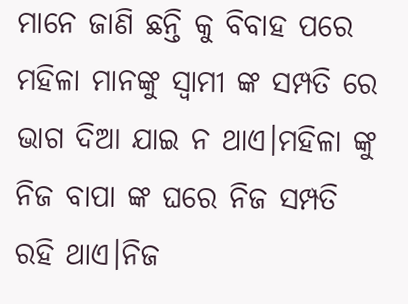ମାନେ ଜାଣି ଛନ୍ତି କୁ ବିବାହ ପରେ ମହିଳା ମାନଙ୍କୁ ସ୍ଵାମୀ ଙ୍କ ସମ୍ପତି ରେ ଭାଗ ଦିଆ ଯାଇ ନ ଥାଏ।ମହିଳା ଙ୍କୁ ନିଜ ବାପା ଙ୍କ ଘରେ ନିଜ ସମ୍ପତି ରହି ଥାଏ।ନିଜ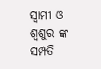ସ୍ଵାମୀ ଓ ଶ୍ବଶୁର ଙ୍କ ସମ୍ପତି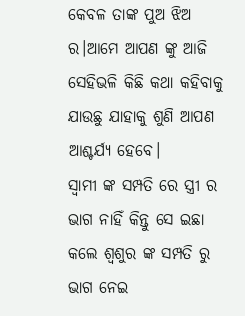କେବଳ ତାଙ୍କ ପୁଅ ଝିଅ ର।ଆମେ ଆପଣ ଙ୍କୁ ଆଜି ସେହିଭଳି କିଛି କଥା କହିବାକୁ ଯାଉଛୁ ଯାହାକୁ ଶୁଣି ଆପଣ ଆଶ୍ଚର୍ଯ୍ୟ ହେବେ।
ସ୍ଵାମୀ ଙ୍କ ସମ୍ପତି ରେ ସ୍ତ୍ରୀ ର ଭାଗ ନାହିଁ କିନ୍ତୁ ସେ ଇଛା କଲେ ଶ୍ବଶୁର ଙ୍କ ସମ୍ପତି ରୁ ଭାଗ ନେଇ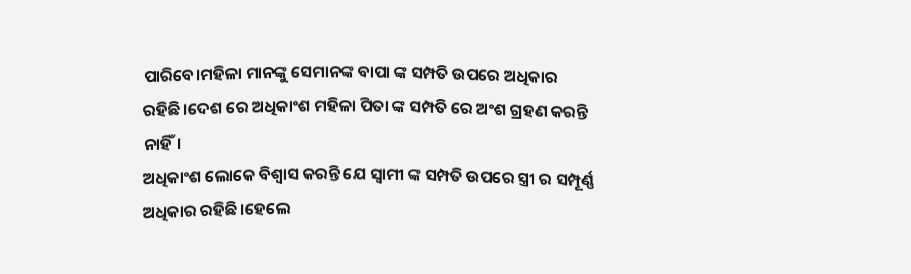ପାରିବେ।ମହିଳା ମାନଙ୍କୁ ସେମାନଙ୍କ ବାପା ଙ୍କ ସମ୍ପତି ଉପରେ ଅଧିକାର ରହିଛି।ଦେଶ ରେ ଅଧିକାଂଶ ମହିଳା ପିତା ଙ୍କ ସମ୍ପତି ରେ ଅଂଶ ଗ୍ରହଣ କରନ୍ତି ନାହିଁ।
ଅଧିକାଂଶ ଲୋକେ ବିଶ୍ୱାସ କରନ୍ତି ଯେ ସ୍ଵାମୀ ଙ୍କ ସମ୍ପତି ଉପରେ ସ୍ତ୍ରୀ ର ସମ୍ପୂର୍ଣ୍ଣ ଅଧିକାର ରହିଛି।ହେଲେ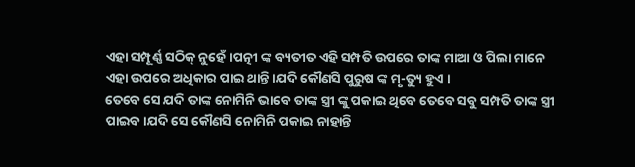ଏହା ସମ୍ପୂର୍ଣ୍ଣ ସଠିକ୍ ନୁହେଁ।ପତ୍ନୀ ଙ୍କ ବ୍ୟତୀତ ଏହି ସମ୍ପତି ଉପରେ ତାଙ୍କ ମାଆ ଓ ପିଲା ମାନେ ଏହା ଉପରେ ଅଧିକାର ପାଇ ଥାନ୍ତି।ଯଦି କୌଣସି ପୁରୁଷ ଙ୍କ ମୃ-ତ୍ୟୁ ହୁଏ ।
ତେବେ ସେ ଯଦି ତାଙ୍କ ନୋମିନି ଭାବେ ତାଙ୍କ ସ୍ତ୍ରୀ ଙ୍କୁ ପକାଇ ଥିବେ ତେବେ ସବୁ ସମ୍ପତି ତାଙ୍କ ସ୍ତ୍ରୀ ପାଇବ।ଯଦି ସେ କୌଣସି ନୋମିନି ପକାଇ ନାହାନ୍ତି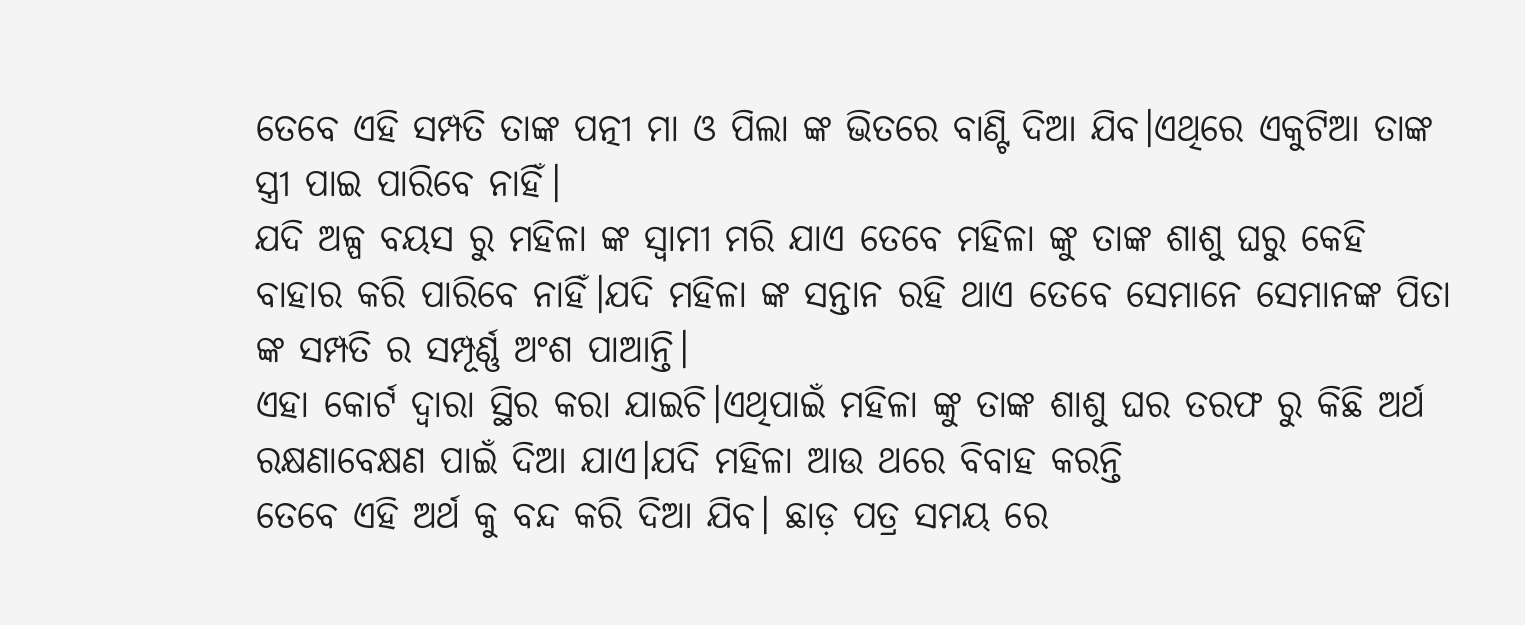ତେବେ ଏହି ସମ୍ପତି ତାଙ୍କ ପତ୍ନୀ ମା ଓ ପିଲା ଙ୍କ ଭିତରେ ବାଣ୍ଟି ଦିଆ ଯିବ।ଏଥିରେ ଏକୁଟିଆ ତାଙ୍କ ସ୍ତ୍ରୀ ପାଇ ପାରିବେ ନାହିଁ।
ଯଦି ଅଳ୍ପ ବୟସ ରୁ ମହିଳା ଙ୍କ ସ୍ଵାମୀ ମରି ଯାଏ ତେବେ ମହିଳା ଙ୍କୁ ତାଙ୍କ ଶାଶୁ ଘରୁ କେହି ବାହାର କରି ପାରିବେ ନାହିଁ।ଯଦି ମହିଳା ଙ୍କ ସନ୍ତାନ ରହି ଥାଏ ତେବେ ସେମାନେ ସେମାନଙ୍କ ପିତା ଙ୍କ ସମ୍ପତି ର ସମ୍ପୂର୍ଣ୍ଣ ଅଂଶ ପାଆନ୍ତି।
ଏହା କୋର୍ଟ ଦ୍ଵାରା ସ୍ଥିର କରା ଯାଇଚି।ଏଥିପାଇଁ ମହିଳା ଙ୍କୁ ତାଙ୍କ ଶାଶୁ ଘର ତରଫ ରୁ କିଛି ଅର୍ଥ ରକ୍ଷଣାବେକ୍ଷଣ ପାଇଁ ଦିଆ ଯାଏ।ଯଦି ମହିଳା ଆଉ ଥରେ ବିବାହ କରନ୍ତି
ତେବେ ଏହି ଅର୍ଥ କୁ ବନ୍ଦ କରି ଦିଆ ଯିବ। ଛାଡ଼ ପତ୍ର ସମୟ ରେ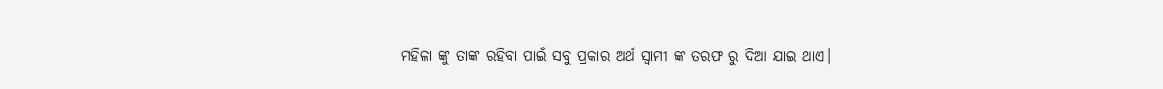ମହିଳା ଙ୍କୁ ତାଙ୍କ ରହିବା ପାଇଁ ସବୁ ପ୍ରକାର ଅର୍ଥ ସ୍ଵାମୀ ଙ୍କ ତରଫ ରୁ ଦିଆ ଯାଇ ଥାଏ।